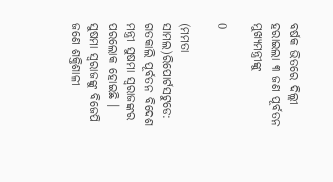ବର୍ଷକ ଭିତରେ ଦିଲ୍ଲୀ ହରାଇଲା ୩ ଜଣ ପୂର୍ବତନ ମୁଖ୍ୟମନ୍ତ୍ରୀଙ୍କୁ

0

(ମମତା ସାମଲ)ରିପୋର୍ଟସଟୁଡେ: ଗତକାଲି ପୂର୍ବତନ ବିଦେଶ ମନ୍ତ୍ରୀ ସୁଷମା ସ୍ୱରାଜଙ୍କର ପରଲୋକ ହୋଇଛି । ସୁଷମା ସ୍ୱରାଜଙ୍କୁ ବିଜେପି ଜଣେ ଶକ୍ତିଶାଳୀ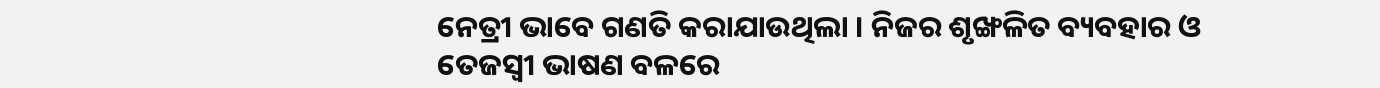ନେତ୍ରୀ ଭାବେ ଗଣତି କରାଯାଉଥିଲା । ନିଜର ଶୃଙ୍ଖଳିତ ବ୍ୟବହାର ଓ ତେଜସ୍ୱୀ ଭାଷଣ ବଳରେ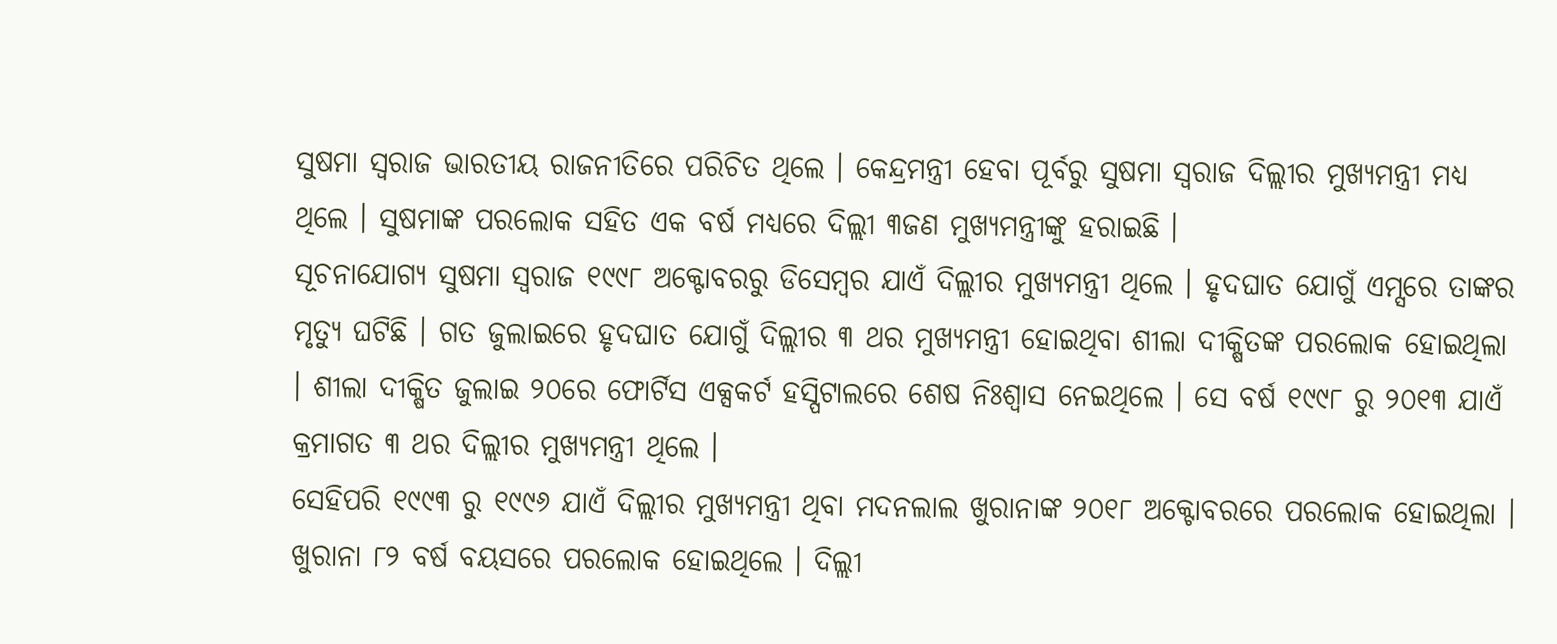ସୁଷମା ସ୍ୱରାଜ ଭାରତୀୟ ରାଜନୀତିରେ ପରିଚିତ ଥିଲେ । କେନ୍ଦ୍ରମନ୍ତ୍ରୀ ହେବା ପୂର୍ବରୁ ସୁଷମା ସ୍ୱରାଜ ଦିଲ୍ଲୀର ମୁଖ୍ୟମନ୍ତ୍ରୀ ମଧ୍ୟ ଥିଲେ । ସୁଷମାଙ୍କ ପରଲୋକ ସହିତ ଏକ ବର୍ଷ ମଧ୍ୟରେ ଦିଲ୍ଲୀ ୩ଜଣ ମୁଖ୍ୟମନ୍ତ୍ରୀଙ୍କୁ ହରାଇଛି ।
ସୂଚନାଯୋଗ୍ୟ ସୁଷମା ସ୍ୱରାଜ ୧୯୯୮ ଅକ୍ଟୋବରରୁ ଡିସେମ୍ବର ଯାଏଁ ଦିଲ୍ଲୀର ମୁଖ୍ୟମନ୍ତ୍ରୀ ଥିଲେ । ହୃଦଘାତ ଯୋଗୁଁ ଏମ୍ସରେ ତାଙ୍କର ମୃତ୍ୟୁ ଘଟିଛି । ଗତ ଜୁଲାଇରେ ହୃଦଘାତ ଯୋଗୁଁ ଦିଲ୍ଲୀର ୩ ଥର ମୁଖ୍ୟମନ୍ତ୍ରୀ ହୋଇଥିବା ଶୀଲା ଦୀକ୍ଷିତଙ୍କ ପରଲୋକ ହୋଇଥିଲା । ଶୀଲା ଦୀକ୍ଷିତ ଜୁଲାଇ ୨୦ରେ ଫୋର୍ଟିସ ଏକ୍ସକର୍ଟ ହସ୍ପିଟାଲରେ ଶେଷ ନିଃଶ୍ୱାସ ନେଇଥିଲେ । ସେ ବର୍ଷ ୧୯୯୮ ରୁ ୨୦୧୩ ଯାଏଁ କ୍ରମାଗତ ୩ ଥର ଦିଲ୍ଲୀର ମୁଖ୍ୟମନ୍ତ୍ରୀ ଥିଲେ ।
ସେହିପରି ୧୯୯୩ ରୁ ୧୯୯୬ ଯାଏଁ ଦିଲ୍ଲୀର ମୁଖ୍ୟମନ୍ତ୍ରୀ ଥିବା ମଦନଲାଲ ଖୁରାନାଙ୍କ ୨୦୧୮ ଅକ୍ଟୋବରରେ ପରଲୋକ ହୋଇଥିଲା । ଖୁରାନା ୮୨ ବର୍ଷ ବୟସରେ ପରଲୋକ ହୋଇଥିଲେ । ଦିଲ୍ଲୀ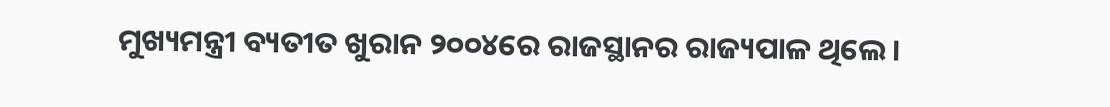ମୁଖ୍ୟମନ୍ତ୍ରୀ ବ୍ୟତୀତ ଖୁରାନ ୨୦୦୪ରେ ରାଜସ୍ଥାନର ରାଜ୍ୟପାଳ ଥିଲେ ।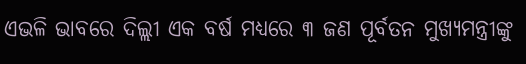ଏଭଳି ଭାବରେ ଦିଲ୍ଲୀ ଏକ ବର୍ଷ ମଧ୍ୟରେ ୩ ଜଣ ପୂର୍ବତନ ମୁଖ୍ୟମନ୍ତ୍ରୀଙ୍କୁ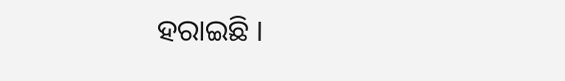ହରାଇଛି ।